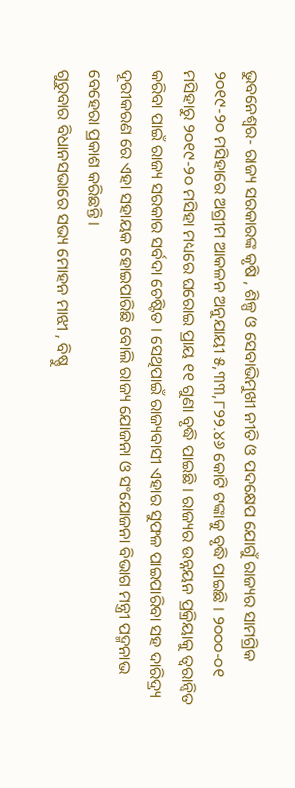ଭୁବନେଶ୍ୱର- ରାଜ୍ୟ ସରକାରଙ୍କ କୃଷି , ଶିଳ୍ପ ଓ ସେବାଭିମୁଖୀ ନୀତି ଓ ପଦକ୍ଷେପ ଯୋଗୁଁ ରାଜ୍ୟର ସାମଗ୍ରିକ ୨୦୧୯-୨୦ ମସିହାରେ ଅଗ୍ରୀମ ଆକଳନ ଅନୁଯାୟୀ ୫,୩୩,୮୨୨.୪୬ କୋଟି ଟଙ୍କାକୁ ବୃଦ୍ଧି ପାଇଛି । ୨୦୦୦-୦୧ ମସିହାରୁ ୨୦୧୯-୨୦ ମସିହା ମଧ୍ୟରେ ଘରୋଇ ପ୍ରାୟ ୧୧ ଗୁଣା ବୃଦ୍ଧି ପାଇଛି । ରାଜ୍ୟର ଉନ୍ନୟନ ପ୍ରକ୍ରିୟାକୁ ତ୍ୱରାନ୍ୱିତ କରିବା ପାଇଁ ରାଜ୍ୟ ସରକାର ସର୍ବଦା ଚେଷ୍ଟିତ । ସେଥିପାଇଁ ରାଜ୍ୟବାସୀ ଏହାର ସୁଫଳ ପାଇପାରିବା ସହ ଦାରିଦ୍ର୍ୟ ଦୂରୀକରଣ ରେ ଏହା ସହାୟକ ହୋଇପାରିଛି ବୋଲି ରାଜ୍ୟ ଯୋଜନା ଓ ସଂଯୋଜନା ବିଭାଗ ମନ୍ତ୍ରୀ ପଦ୍ମନାଭ ବେହେରା ପ୍ରକାଶ କରିଛନ୍ତି ।
ଗୁରୁବାର ବିଧାନସଭାରେ ସଭ୍ୟ ମୋହନ ମାଝୀ , ବିଷ୍ଣୁ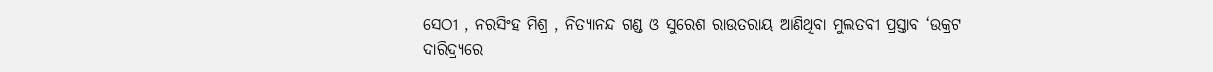ସେଠୀ , ନରସିଂହ ମିଶ୍ର , ନିତ୍ୟାନନ୍ଦ ଗଣ୍ଡ ଓ ସୁରେଶ ରାଉତରାୟ ଆଣିଥିବା ମୁଲତବୀ ପ୍ରସ୍ତାବ ‘ଉକ୍ରଟ ଦାରିଦ୍ର୍ୟରେ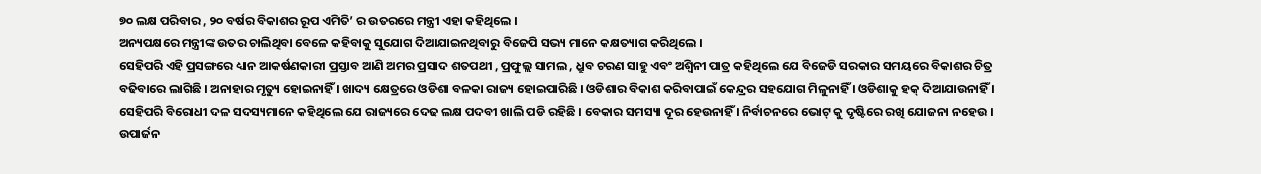୭୦ ଲକ୍ଷ ପରିବାର , ୨୦ ବର୍ଷର ବିକାଶର ରୂପ ଏମିତି’ ର ଉତରରେ ମନ୍ତ୍ରୀ ଏହା କହିଥିଲେ ।
ଅନ୍ୟପକ୍ଷରେ ମନ୍ତ୍ରୀଙ୍କ ଉତର ଚାଲିଥିବା ବେଳେ କହିବାକୁ ସୁଯୋଗ ଦିଆଯାଇନଥିବାରୁ ବିଜେପି ସଭ୍ୟ ମାନେ କକ୍ଷତ୍ୟାଗ କରିଥିଲେ ।
ସେହିପରି ଏହି ପ୍ରସଙ୍ଗରେ ଧ୍ୟାନ ଆକର୍ଷଣକାରୀ ପ୍ରସ୍ତାବ ଆଣି ଅମର ପ୍ରସାଦ ଶତପଥୀ , ପ୍ରଫୁଲ୍ଲ ସାମଲ , ଧ୍ରୁବ ଚରଣ ସାହୁ ଏବଂ ଅଶ୍ୱିନୀ ପାତ୍ର କହିଥିଲେ ଯେ ବିଜେଡି ସରକାର ସମୟରେ ବିକାଶର ଚିତ୍ର ବଢିବାରେ ଲାଗିଛି । ଅନାହାର ମୃତ୍ୟୁ ହୋଇନାହିଁ । ଖାଦ୍ୟ କ୍ଷେତ୍ରରେ ଓଡିଶା ବଳକା ରାଜ୍ୟ ହୋଇପାରିଛି । ଓଡିଶାର ବିକାଶ କରିବାପାଇଁ କେନ୍ଦ୍ରର ସହଯୋଗ ମିଳୁନାହିଁ । ଓଡିଶାକୁ ହକ୍ ଦିଆଯାଉନାହିଁ ।
ସେହିପରି ବିରୋଧୀ ଦଳ ସଦସ୍ୟମାନେ କହିଥିଲେ ଯେ ରାଜ୍ୟରେ ଦେଢ ଲକ୍ଷ ପଦବୀ ଖାଲି ପଡି ରହିଛି । ବେକାର ସମସ୍ୟା ଦୂର ହେଉନାହିଁ । ନିର୍ବାଚନରେ ଭୋଟ୍ କୁ ଦୃଷ୍ଟିରେ ରଖି ଯୋଜନା ନହେଉ । ଉପାର୍ଜନ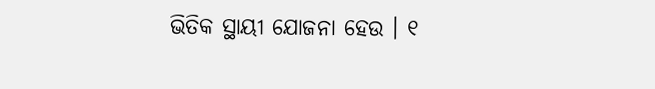ଭିତିକ ସ୍ଥାୟୀ ଯୋଜନା ହେଉ । ୧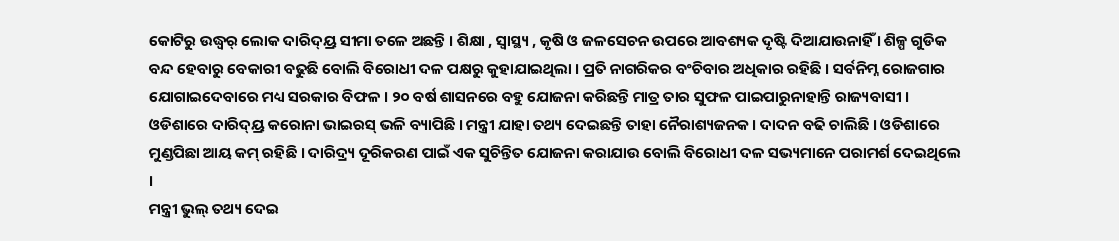କୋଟିରୁ ଉଦ୍ଧ୍ୱର୍ ଲୋକ ଦାରିଦ୍ୟ୍ର ସୀମା ତଳେ ଅଛନ୍ତି । ଶିକ୍ଷା , ସ୍ୱାସ୍ଥ୍ୟ , କୃଷି ଓ ଜଳସେଚନ ଉପରେ ଆବଶ୍ୟକ ଦୃଷ୍ଟି ଦିଆଯାଉନାହିଁ । ଶିଳ୍ପ ଗୁଡିକ ବନ୍ଦ ହେବାରୁ ବେକାରୀ ବଢୁଛି ବୋଲି ବିରୋଧୀ ଦଳ ପକ୍ଷରୁ କୁହାଯାଇଥିଲା । ପ୍ରତି ନାଗରିକର ବଂଚିବାର ଅଧିକାର ରହିଛି । ସର୍ବନିମ୍ନ ରୋଜଗାର ଯୋଗାଇଦେବାରେ ମଧ୍ୟ ସରକାର ବିଫଳ । ୨୦ ବର୍ଷ ଶାସନରେ ବହୁ ଯୋଜନା କରିଛନ୍ତି ମାତ୍ର ତାର ସୁଫଳ ପାଇପାରୁନାହାନ୍ତି ରାଜ୍ୟବାସୀ । ଓଡିଶାରେ ଦାରିଦ୍ୟ୍ର କରୋନା ଭାଇରସ୍ ଭଳି ବ୍ୟାପିଛି । ମନ୍ତ୍ରୀ ଯାହା ତଥ୍ୟ ଦେଇଛନ୍ତି ତାହା ନୈରାଶ୍ୟଜନକ । ଦାଦନ ବଢି ଚାଲିଛି । ଓଡିଶାରେ ମୁଣ୍ଡପିଛା ଆୟ କମ୍ ରହିଛି । ଦାରିଦ୍ର୍ୟ ଦୂରିକରଣ ପାଇଁ ଏକ ସୁଚିନ୍ତିତ ଯୋଜନା କରାଯାଉ ବୋଲି ବିରୋଧୀ ଦଳ ସଭ୍ୟମାନେ ପରାମର୍ଶ ଦେଇଥିଲେ ।
ମନ୍ତ୍ରୀ ଭୁଲ୍ ତଥ୍ୟ ଦେଇ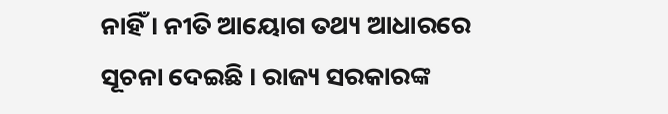ନାହିଁ । ନୀତି ଆୟୋଗ ତଥ୍ୟ ଆଧାରରେ ସୂଚନା ଦେଇଛି । ରାଜ୍ୟ ସରକାରଙ୍କ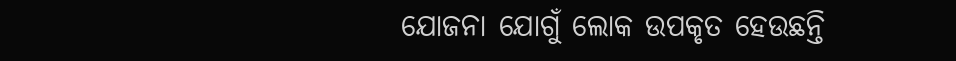ଯୋଜନା ଯୋଗୁଁ ଲୋକ ଉପକୃତ ହେଉଛନ୍ତି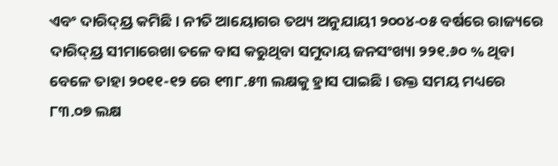ଏବଂ ଦାରିଦ୍ୟ୍ର କମିଛି । ନୀତି ଆୟୋଗର ତଥ୍ୟ ଅନୁଯାୟୀ ୨୦୦୪-୦୫ ବର୍ଷରେ ରାଜ୍ୟରେ ଦାରିଦ୍ୟ୍ର ସୀମାରେଖା ତଳେ ବାସ କରୁଥିବା ସମୁଦାୟ ଜନସଂଖ୍ୟା ୨୨୧.୬୦ % ଥିବା ବେଳେ ତାହା ୨୦୧୧-୧୨ ରେ ୧୩୮.୫୩ ଲକ୍ଷକୁ ହ୍ରାସ ପାଇଛି । ଉକ୍ତ ସମୟ ମଧ୍ୟରେ ୮୩.୦୭ ଲକ୍ଷ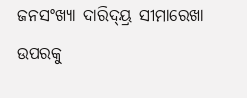ଜନସଂଖ୍ୟା ଦାରିଦ୍ୟ୍ର ସୀମାରେଖା ଉପରକୁ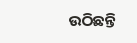ଉଠିଛନ୍ତି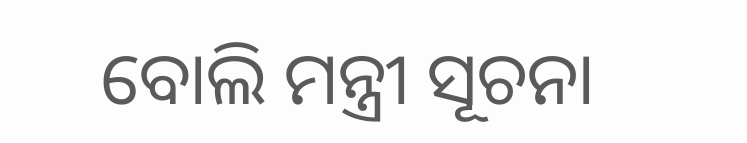ବୋଲି ମନ୍ତ୍ରୀ ସୂଚନା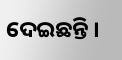ଦେଇଛନ୍ତି ।